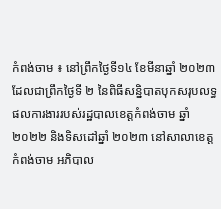កំពង់ចាម ៖ នៅព្រឹកថ្ងៃទី១៤ ខែមីនាឆ្នាំ ២០២៣ ដែលជាព្រឹកថ្ងៃទី ២ នៃពិធីសន្និបាតបុកសរុបលទ្ធផលការងាររបស់រដ្ឋបាលខេត្តកំពង់ចាម ឆ្នាំ២០២២ និងទិសដៅឆ្នាំ ២០២៣ នៅសាលាខេត្តកំពង់ចាម អភិបាល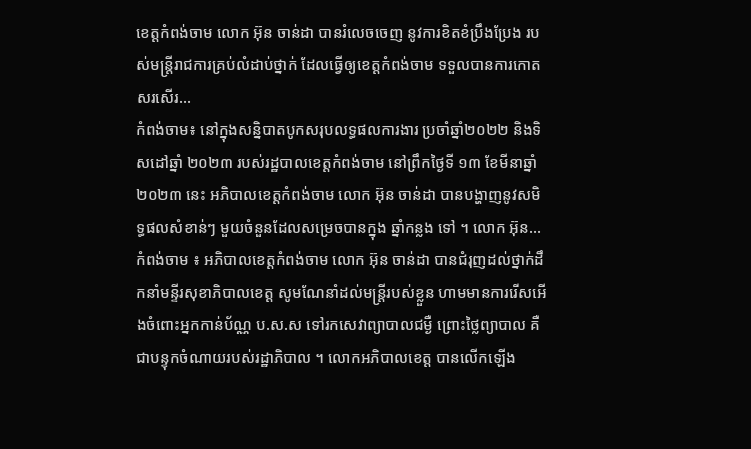ខេត្តកំពង់ចាម លោក អ៊ុន ចាន់ដា បានរំលេចចេញ នូវការខិតខំប្រឹងប្រែង របស់មន្ត្រីរាជការគ្រប់លំដាប់ថ្នាក់ ដែលធ្វើឲ្យខេត្តកំពង់ចាម ទទួលបានការកោតសរសើរ...
កំពង់ចាម៖ នៅក្នុងសន្និបាតបូកសរុបលទ្ធផលការងារ ប្រចាំឆ្នាំ២០២២ និងទិសដៅឆ្នាំ ២០២៣ របស់រដ្ឋបាលខេត្តកំពង់ចាម នៅព្រឹកថ្ងៃទី ១៣ ខែមីនាឆ្នាំ ២០២៣ នេះ អភិបាលខេត្តកំពង់ចាម លោក អ៊ុន ចាន់ដា បានបង្ហាញនូវសមិទ្ធផលសំខាន់ៗ មួយចំនួនដែលសម្រេចបានក្នុង ឆ្នាំកន្លង ទៅ ។ លោក អ៊ុន...
កំពង់ចាម ៖ អភិបាលខេត្តកំពង់ចាម លោក អ៊ុន ចាន់ដា បានជំរុញដល់ថ្នាក់ដឹកនាំមន្ទីរសុខាភិបាលខេត្ត សូមណែនាំដល់មន្ត្រីរបស់ខ្លួន ហាមមានការរើសអើងចំពោះអ្នកកាន់ប័ណ្ណ ប.ស.ស ទៅរកសេវាព្យាបាលជម្ងឺ ព្រោះថ្លៃព្យាបាល គឺជាបន្ទុកចំណាយរបស់រដ្ឋាភិបាល ។ លោកអភិបាលខេត្ត បានលើកឡើង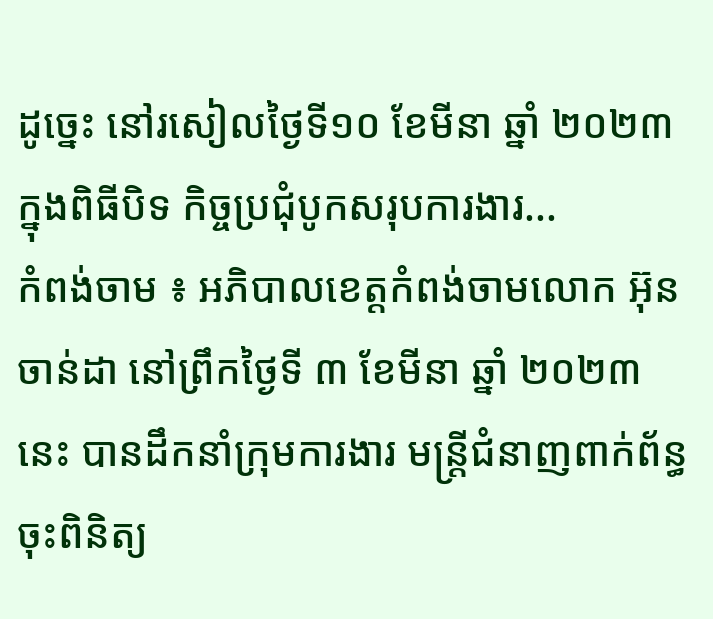ដូច្នេះ នៅរសៀលថ្ងៃទី១០ ខែមីនា ឆ្នាំ ២០២៣ ក្នុងពិធីបិទ កិច្ចប្រជុំបូកសរុបការងារ...
កំពង់ចាម ៖ អភិបាលខេត្តកំពង់ចាមលោក អ៊ុន ចាន់ដា នៅព្រឹកថ្ងៃទី ៣ ខែមីនា ឆ្នាំ ២០២៣ នេះ បានដឹកនាំក្រុមការងារ មន្ត្រីជំនាញពាក់ព័ន្ធចុះពិនិត្យ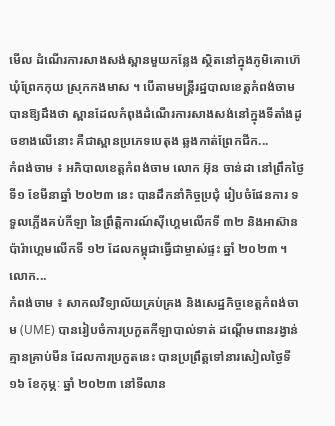មើល ដំណើរការសាងសង់ស្ពានមួយកន្លែង ស្ថិតនៅក្នុងភូមិគោហ៊េ ឃុំព្រែកកុយ ស្រុកកងមាស ។ បើតាមមន្ត្រីរដ្ឋបាលខេត្តកំពង់ចាមបានឱ្យដឹងថា ស្ពានដែលកំពុងដំណើរការសាងសង់នៅក្នុងទីតាំងដូចខាងលើនោះ គឺជាស្ពានប្រភេទបេតុង ឆ្លងកាត់ព្រែកជីក...
កំពង់ចាម ៖ អភិបាលខេត្តកំពង់ចាម លោក អ៊ុន ចាន់ដា នៅព្រឹកថ្ងៃទី១ ខែមីនាឆ្នាំ ២០២៣ នេះ បានដឹកនាំកិច្ចប្រជុំ រៀបចំផែនការ ទទួលភ្លើងគប់កីឡា នៃព្រឹត្តិការណ៍ស៊ីហ្គេមលើកទី ៣២ និងអាស៊ានប៉ារ៉ាហ្គេមលើកទី ១២ ដែលកម្ពុជាធ្វើជាម្ចាស់ផ្ទះ ឆ្នាំ ២០២៣ ។ លោក...
កំពង់ចាម ៖ សាកលវិទ្យាល័យគ្រប់គ្រង និងសេដ្ឋកិច្ចខេត្តកំពង់ចាម (UME) បានរៀបចំការប្រកួតកីឡាបាល់ទាត់ ដណ្ដើមពានរង្វាន់គ្មានគ្រាប់មីន ដែលការប្រកួតនេះ បានប្រព្រឹត្តទៅនារសៀលថ្ងៃទី ១៦ ខែកុម្ភៈ ឆ្នាំ ២០២៣ នៅទីលាន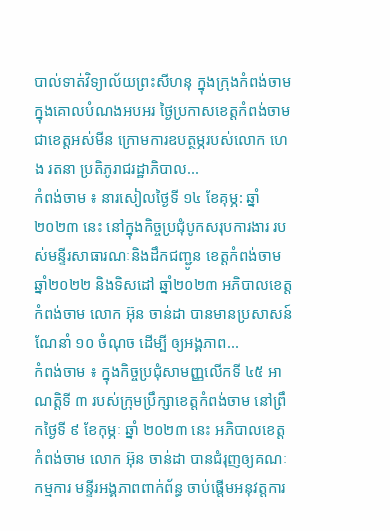បាល់ទាត់វិទ្យាល័យព្រះសីហនុ ក្នុងក្រុងកំពង់ចាម ក្នុងគោលបំណងអបអរ ថ្ងៃប្រកាសខេត្តកំពង់ចាម ជាខេត្តអស់មីន ក្រោមការឧបត្ថម្ភរបស់លោក ហេង រតនា ប្រតិភូរាជរដ្ឋាភិបាល...
កំពង់ចាម ៖ នារសៀលថ្ងៃទី ១៤ ខែគុម្ភ: ឆ្នាំ២០២៣ នេះ នៅក្នុងកិច្ចប្រជុំបូកសរុបការងារ របស់មន្ទីរសាធារណៈនិងដឹកជញ្ជូន ខេត្តកំពង់ចាម ឆ្នាំ២០២២ និងទិសដៅ ឆ្នាំ២០២៣ អភិបាលខេត្តកំពង់ចាម លោក អ៊ុន ចាន់ដា បានមានប្រសាសន៍ណែនាំ ១០ ចំណុច ដើម្បី ឲ្យអង្គភាព...
កំពង់ចាម ៖ ក្នុងកិច្ចប្រជុំសាមញ្ញលើកទី ៤៥ អាណត្តិទី ៣ របស់ក្រុមប្រឹក្សាខេត្តកំពង់ចាម នៅព្រឹកថ្ងៃទី ៩ ខែកុម្ភៈ ឆ្នាំ ២០២៣ នេះ អភិបាលខេត្តកំពង់ចាម លោក អ៊ុន ចាន់ដា បានជំរុញឲ្យគណៈកម្មការ មន្ទីរអង្គភាពពាក់ព័ន្ធ ចាប់ផ្តើមអនុវត្តការ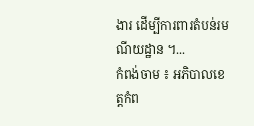ងារ ដើម្បីការពារតំបន់រមណីយដ្ឋាន ។...
កំពង់ចាម ៖ អភិបាលខេត្តកំព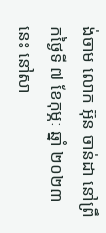ង់ចាម លោក អ៊ុន ចាន់ដា នៅព្រឹកថ្ងៃទី ៧ ខែកុម្ភៈ ឆ្នាំ ២០២៣ នេះ នៅសា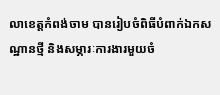លាខេត្តកំពង់ចាម បានរៀបចំពិធីបំពាក់ឯកសណ្ឋានថ្មី និងសម្ភារៈការងារមួយចំ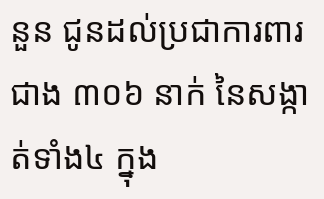នួន ជូនដល់ប្រជាការពារ ជាង ៣០៦ នាក់ នៃសង្កាត់ទាំង៤ ក្នុង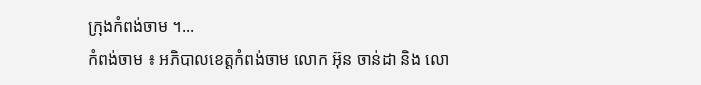ក្រុងកំពង់ចាម ។...
កំពង់ចាម ៖ អភិបាលខេត្តកំពង់ចាម លោក អ៊ុន ចាន់ដា និង លោ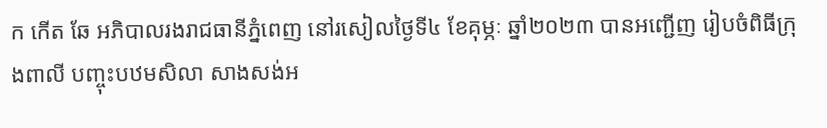ក កើត ឆែ អភិបាលរងរាជធានីភ្នំពេញ នៅរសៀលថ្ងៃទី៤ ខែគុម្ភៈ ឆ្នាំ២០២៣ បានអញ្ជើញ រៀបចំពិធីក្រុងពាលី បញ្ចុះបឋមសិលា សាងសង់អ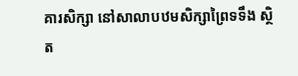គារសិក្សា នៅសាលាបឋមសិក្សាព្រៃទទឹង ស្ថិត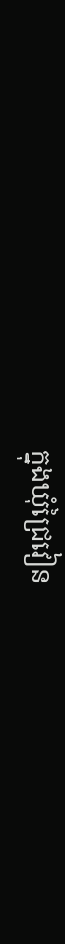ក្នុងឃុំជ្រៃវៀន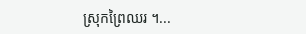ស្រុកព្រៃឈរ ។...